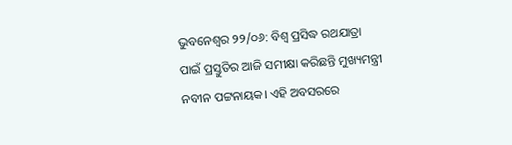ଭୁବନେଶ୍ଵର ୨୨/୦୬: ବିଶ୍ଵ ପ୍ରସିଦ୍ଧ ରଥଯାତ୍ରା ପାଇଁ ପ୍ରସ୍ତୁତିର ଆଜି ସମୀକ୍ଷା କରିଛନ୍ତି ମୁଖ୍ୟମନ୍ତ୍ରୀ ନବୀନ ପଟ୍ଟନାୟକ। ଏହି ଅବସରରେ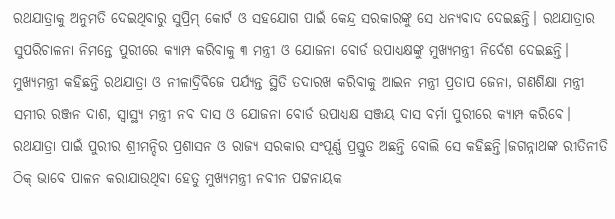ରଥଯାତ୍ରାକୁ ଅନୁମତି ଦେଇଥିବାରୁ ସୁପ୍ରିମ୍ କୋର୍ଟ ଓ ସହଯୋଗ ପାଇଁ କେନ୍ଦ୍ର ସରକାରଙ୍କୁ ସେ ଧନ୍ୟବାଦ ଦେଇଛନ୍ତି। ରଥଯାତ୍ରାର ସୁପରିଚାଳନା ନିମନ୍ତେ ପୁରୀରେ କ୍ୟାମ୍ପ କରିବାକୁ ୩ ମନ୍ତ୍ରୀ ଓ ଯୋଜନା ବୋର୍ଡ ଉପାଧ୍ୟକ୍ଷଙ୍କୁ ମୁଖ୍ୟମନ୍ତ୍ରୀ ନିର୍ଦେଶ ଦେଇଛନ୍ତି।
ମୁଖ୍ୟମନ୍ତ୍ରୀ କହିଛନ୍ତି ରଥଯାତ୍ରା ଓ ନୀଳାଦ୍ରିବିଜେ ପର୍ଯ୍ୟନ୍ତ ସ୍ଥିତି ତଦାରଖ କରିବାକୁ ଆଇନ ମନ୍ତ୍ରୀ ପ୍ରତାପ ଜେନା, ଗଣଶିକ୍ଷା ମନ୍ତ୍ରୀ ସମୀର ରଞ୍ଜନ ଦାଶ, ସ୍ଵାସ୍ଥ୍ୟ ମନ୍ତ୍ରୀ ନବ ଦାସ ଓ ଯୋଜନା ବୋର୍ଡ ଉପାଧ୍ୟକ୍ଷ ସଞ୍ଜୟ ଦାସ ବର୍ମା ପୁରୀରେ କ୍ୟାମ୍ପ କରିବେ। ରଥଯାତ୍ରା ପାଇଁ ପୁରୀର ଶ୍ରୀମନ୍ଦିର ପ୍ରଶାସନ ଓ ରାଜ୍ୟ ସରକାର ସଂପୂର୍ଣ୍ଣ ପ୍ରସ୍ତୁତ ଅଛନ୍ତି ବୋଲି ସେ କହିଛନ୍ତି।ଜଗନ୍ନାଥଙ୍କ ରୀତିନୀତି ଠିକ୍ ଭାବେ ପାଳନ କରାଯାଉଥିବା ହେତୁ ମୁଖ୍ୟମନ୍ତ୍ରୀ ନବୀନ ପଟ୍ଟନାୟକ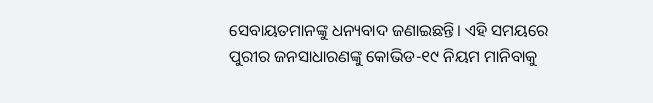ସେବାୟତମାନଙ୍କୁ ଧନ୍ୟବାଦ ଜଣାଇଛନ୍ତି। ଏହି ସମୟରେ ପୁରୀର ଜନସାଧାରଣଙ୍କୁ କୋଭିଡ-୧୯ ନିୟମ ମାନିବାକୁ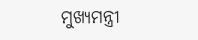ମୁଖ୍ୟମନ୍ତ୍ରୀ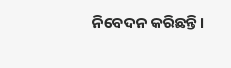ନିବେଦନ କରିଛନ୍ତି।